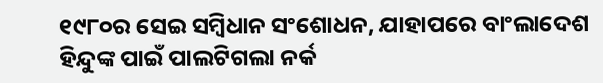୧୯୮୦ର ସେଇ ସମ୍ବିଧାନ ସଂଶୋଧନ, ଯାହାପରେ ବାଂଲାଦେଶ ହିନ୍ଦୁଙ୍କ ପାଇଁ ପାଲଟିଗଲା ନର୍କ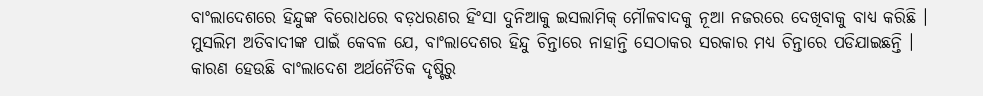ବାଂଲାଦେଶରେ ହିନ୍ଦୁଙ୍କ ବିରୋଧରେ ବଡ଼ଧରଣର ହିଂସା ଦୁନିଆକୁ ଇସଲାମିକ୍ ମୌଳବାଦକୁ ନୂଆ ନଜରରେ ଦେଖିବାକୁ ବାଧ୍ୟ କରିଛି । ମୁସଲିମ ଅତିବାଦୀଙ୍କ ପାଇଁ କେବଳ ଯେ, ବାଂଲାଦେଶର ହିନ୍ଦୁ ଚିନ୍ତାରେ ନାହାନ୍ତି ସେଠାକର ସରକାର ମଧ୍ୟ ଚିନ୍ତାରେ ପଡିଯାଇଛନ୍ତି । କାରଣ ହେଉଛି ବାଂଲାଦେଶ ଅର୍ଥନୈତିକ ଦୃଷ୍ଟିରୁ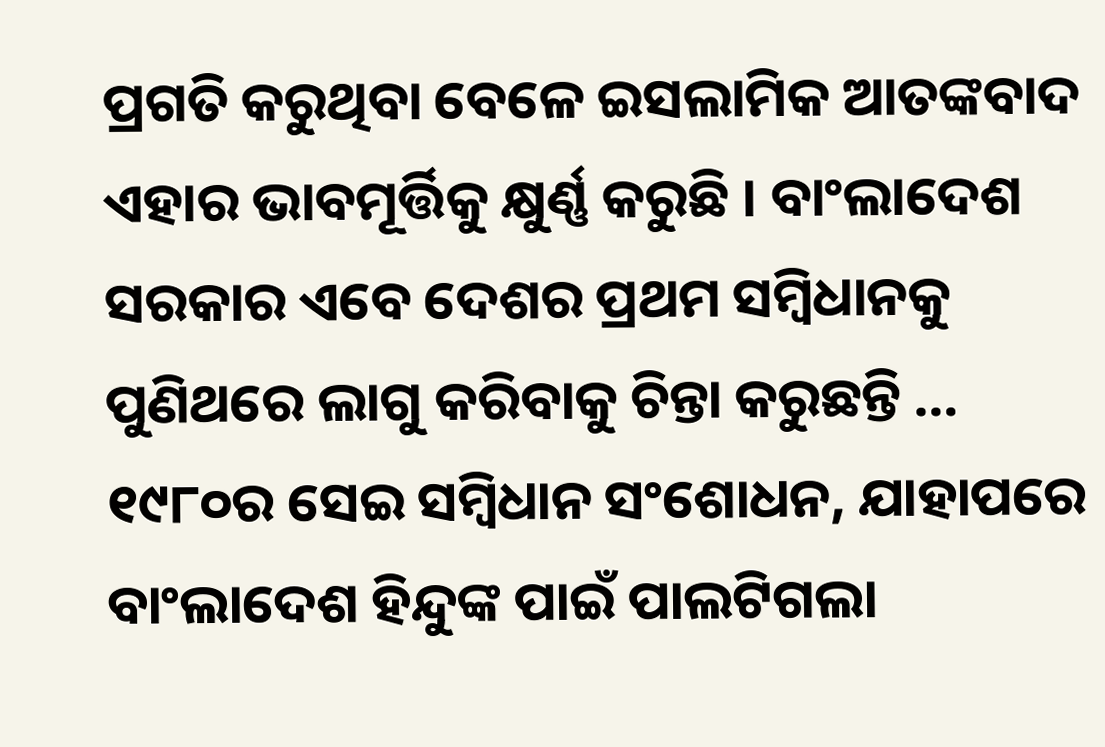ପ୍ରଗତି କରୁଥିବା ବେଳେ ଇସଲାମିକ ଆତଙ୍କବାଦ ଏହାର ଭାବମୂର୍ତ୍ତିକୁ କ୍ଷୁର୍ଣ୍ଣ କରୁଛି । ବାଂଲାଦେଶ ସରକାର ଏବେ ଦେଶର ପ୍ରଥମ ସମ୍ବିଧାନକୁ ପୁଣିଥରେ ଲାଗୁ କରିବାକୁ ଚିନ୍ତା କରୁଛନ୍ତି …
୧୯୮୦ର ସେଇ ସମ୍ବିଧାନ ସଂଶୋଧନ, ଯାହାପରେ ବାଂଲାଦେଶ ହିନ୍ଦୁଙ୍କ ପାଇଁ ପାଲଟିଗଲା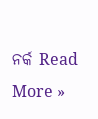ନର୍କ Read More »